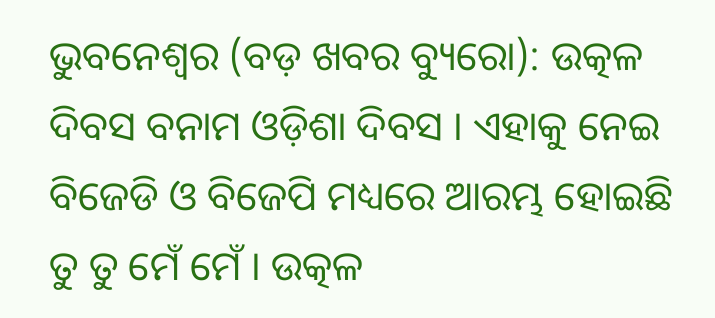ଭୁବନେଶ୍ୱର (ବଡ଼ ଖବର ବ୍ୟୁରୋ): ଉତ୍କଳ ଦିବସ ବନାମ ଓଡ଼ିଶା ଦିବସ । ଏହାକୁ ନେଇ ବିଜେଡି ଓ ବିଜେପି ମଧ୍ୟରେ ଆରମ୍ଭ ହୋଇଛି ତୁ ତୁ ମେଁ ମେଁ । ଉତ୍କଳ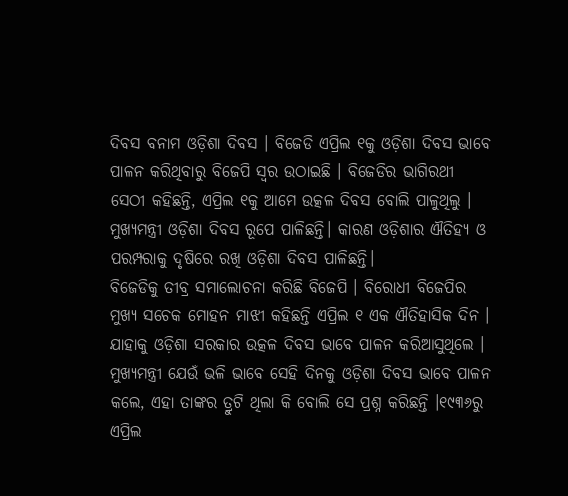ଦିବସ ବନାମ ଓଡ଼ିଶା ଦିବସ । ବିଜେଡି ଏପ୍ରିଲ ୧କୁ ଓଡ଼ିଶା ଦିବସ ଭାବେ ପାଳନ କରିଥିବାରୁ ବିଜେପି ସ୍ୱର ଉଠାଇଛି । ବିଜେଡିର ଭାଗିରଥୀ ସେଠୀ କହିଛନ୍ତି, ଏପ୍ରିଲ ୧କୁ ଆମେ ଉତ୍କଳ ଦିବସ ବୋଲି ପାଳୁଥିଲୁ । ମୁଖ୍ୟମନ୍ତ୍ରୀ ଓଡ଼ିଶା ଦିବସ ରୂପେ ପାଳିଛନ୍ତି। କାରଣ ଓଡ଼ିଶାର ଐତିହ୍ୟ ଓ ପରମ୍ପରାକୁ ଦୃଷିରେ ରଖି ଓଡ଼ିଶା ଦିବସ ପାଳିଛନ୍ତି।
ବିଜେଡିକୁ ତୀବ୍ର ସମାଲୋଚନା କରିଛି ବିଜେପି । ବିରୋଧୀ ବିଜେପିର ମୁଖ୍ୟ ସଚେକ ମୋହନ ମାଝୀ କହିଛନ୍ତି ଏପ୍ରିଲ ୧ ଏକ ଐତିହାସିକ ଦିନ । ଯାହାକୁ ଓଡ଼ିଶା ସରକାର ଉତ୍କଳ ଦିବସ ଭାବେ ପାଳନ କରିଆସୁଥିଲେ । ମୁଖ୍ୟମନ୍ତ୍ରୀ ଯେଉଁ ଭଳି ଭାବେ ସେହି ଦିନକୁ ଓଡ଼ିଶା ଦିବସ ଭାବେ ପାଳନ କଲେ, ଏହା ତାଙ୍କର ତ୍ରୁଟି ଥିଲା କି ବୋଲି ସେ ପ୍ରଶ୍ନ କରିଛନ୍ତି ।୧୯୩୬ରୁ ଏପ୍ରିଲ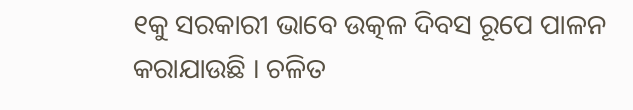୧କୁ ସରକାରୀ ଭାବେ ଉତ୍କଳ ଦିବସ ରୂପେ ପାଳନ କରାଯାଉଛି । ଚଳିତ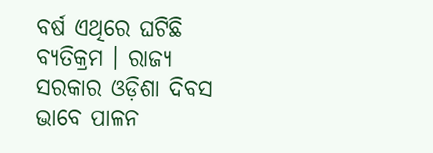ବର୍ଷ ଏଥିରେ ଘଟିଛି ବ୍ୟତିକ୍ରମ । ରାଜ୍ୟ ସରକାର ଓଡ଼ିଶା ଦିବସ ଭାବେ ପାଳନ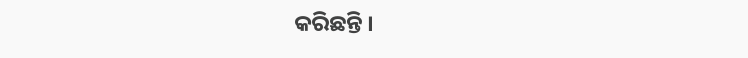କରିଛନ୍ତି ।